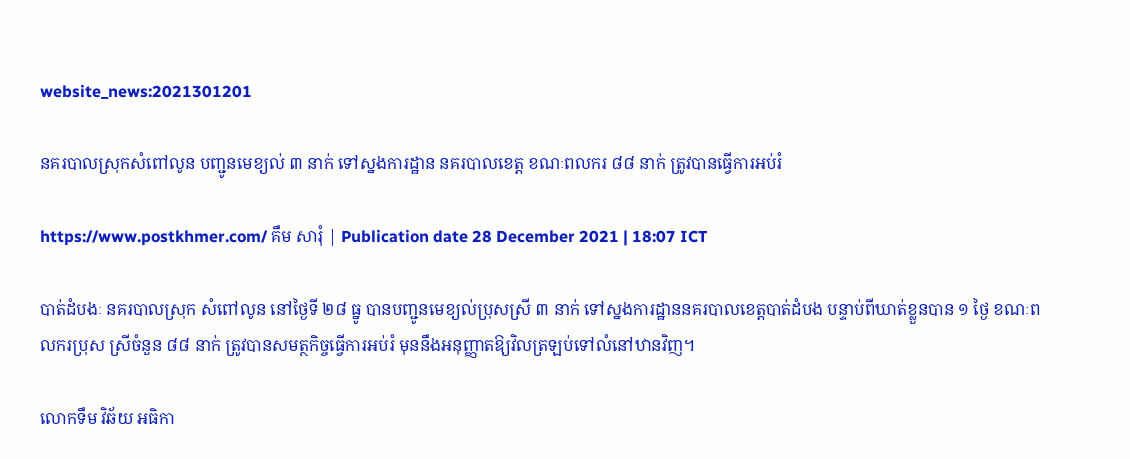website_news:2021301201

នគរបាលស្រុកសំពៅលូន បញ្ជូនមេខ្យល់ ៣ នាក់ ទៅស្នងការដ្ឋាន នគរបាលខេត្ត ខណៈពលករ ៨៨ នាក់ ត្រូវបានធ្វើការអប់រំ

https://www.postkhmer.com/ គឹម សារុំ | Publication date 28 December 2021 | 18:07 ICT

បាត់ដំបងៈ នគរបាលស្រុក សំពៅលូន នៅថ្ងៃទី ២៨ ធ្នូ បានបញ្ជូនមេខ្យល់ប្រុសស្រី ៣ នាក់ ទៅស្នងការដ្ឋាននគរបាលខេត្តបាត់ដំបង បន្ទាប់ពីឃាត់ខ្លួនបាន ១ ថ្ងៃ ខណៈពលករប្រុស ស្រីចំនួន ៨៨ នាក់ ត្រូវបានសមត្ថកិច្ចធ្វើការអប់រំ មុននឹងអនុញ្ញាតឱ្យវិលត្រឡប់ទៅលំនៅឋានវិញ។

លោកទឹម វិឆ័យ អធិកា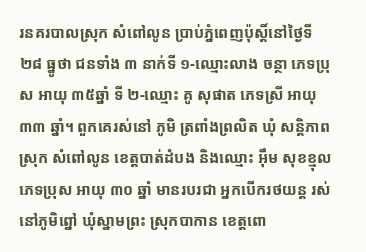រនគរបាលស្រុក សំពៅលូន ប្រាប់ភ្នំពេញប៉ុស្តិ៍នៅថ្ងៃទី ២៨ ធ្នូថា ជនទាំង ៣ នាក់ទី ១-ឈ្មោះលាង ចន្ថា ភេទប្រុស អាយុ ៣៥ឆ្នាំ ទី ២-ឈ្មោះ គូ សុផាត ភេទស្រី អាយុ ៣៣ ឆ្នាំ។ ពួកគេរស់នៅ ភូមិ ត្រពាំងព្រលិត ឃុំ សន្តិភាព ស្រុក សំពៅលូន ខេត្តបាត់ដំបង និងឈ្មោះ អ៊ឹម សុខខ្មុល ភេទប្រុស អាយុ ៣០ ឆ្នាំ មានរបរជា អ្នកបើករថយន្ត រស់នៅភូមិព្នៅ ឃុំស្នាមព្រះ ស្រុកបាកាន ខេត្តពោ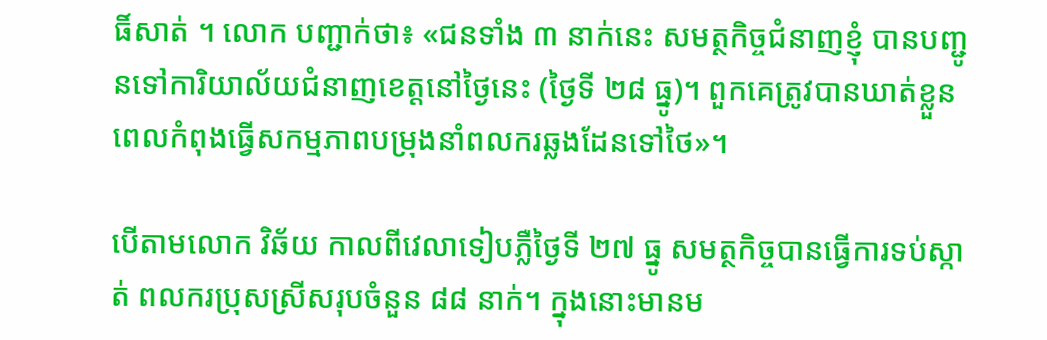ធិ៍សាត់ ។ លោក បញ្ជាក់ថា៖ «ជនទាំង ៣ នាក់នេះ សមត្ថកិច្ចជំនាញខ្ញុំ បានបញ្ជូនទៅការិយាល័យជំនាញខេត្តនៅថ្ងៃនេះ (ថ្ងៃទី ២៨ ធ្នូ)។ ពួកគេត្រូវបានឃាត់ខ្លួន ពេលកំពុងធ្វើសកម្មភាពបម្រុងនាំពលករឆ្លងដែនទៅថៃ»។

បើតាមលោក វិឆ័យ កាលពីវេលាទៀបភ្លឺថ្ងៃទី ២៧ ធ្នូ សមត្ថកិច្ចបានធ្វើការទប់ស្កាត់ ពលករប្រុសស្រីសរុបចំនួន ៨៨ នាក់។ ក្នុងនោះមានម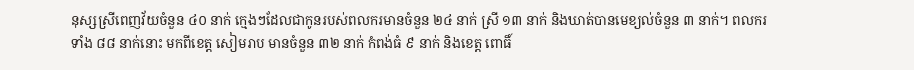នុស្សស្រីពេញវ័យចំនួន ៤០ នាក់ ក្មេងៗដែលជាកូនរបស់ពលករមានចំនួន ២៤ នាក់ ស្រី ១៣ នាក់ និងឃាត់បានមេខ្យល់ចំនួន ៣ នាក់។ ពលករទាំង ៨៨ នាក់នោះ មកពីខេត្ត សៀមរាប មានចំនួន ៣២ នាក់ កំពង់ធំ ៩ នាក់ និងខេត្ត ពោធិ៍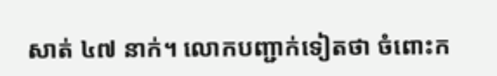សាត់ ៤៧ នាក់។ លោកបញ្ជាក់ទៀតថា ចំពោះក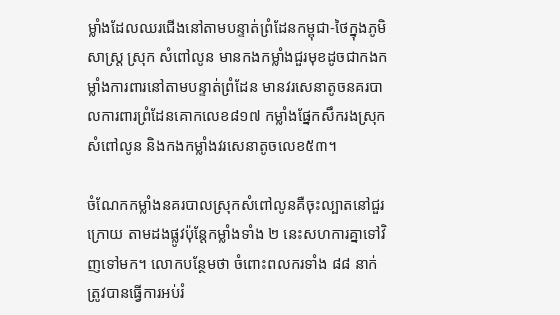ម្លាំងដែលឈរជើងនៅតាមបន្ទាត់ព្រំដែនកម្ពុជា-ថៃក្នុងភូមិសាស្ត្រ ស្រុក សំពៅលូន មានកងកម្លាំងជួរមុខដូចជាកងកម្លាំងការពារនៅតាមបន្ទាត់ព្រំដែន មានវរសេនាតូចនគរបាលការពារព្រំដែនគោកលេខ៨១៧ កម្លាំងផ្នែកសឹករងស្រុកសំពៅលូន និងកងកម្លាំងវរសេនាតូចលេខ៥៣។

ចំណែកកម្លាំងនគរបាលស្រុកសំពៅលូនគឺចុះល្បាតនៅជួរក្រោយ តាមដងផ្លូវប៉ុន្តែកម្លាំងទាំង ២ នេះសហការគ្នាទៅវិញទៅមក។ លោកបន្ថែមថា ចំពោះពលករទាំង ៨៨ នាក់ ត្រូវបានធ្វើការអប់រំ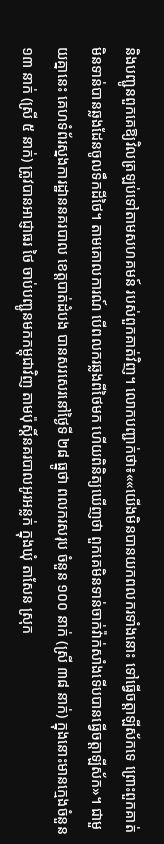និងបញ្ជូនពួកគេឱ្យវិលត្រឡប់ទៅតាមសហគមន៍ របស់ពួកគាត់វិញ។ លោកបញ្ជាក់ថា៖««យើងមិនបានយកពលករទាំងនោះ ទៅធ្វើចត្តាឡីស័កទេ ព្រោះពួកគាត់មិនទាន់បានឆ្លងដែនចូលទឹកដីថៃ។ តាមគោលការណ៍ បើពលករឆ្លងពីថៃមក ហើយពិនិត្យឃើញថា ពួកគេមិនទាន់ចាក់វ៉ាក់សាំងទើបបានធ្វើចត្តាឡីស័ក»។ ជាមួយគ្នានេះ គេហទំព័រស្នងការដ្ឋាននគរបាល ខេត្តបាត់ដំបង បានសរសេរនៅថ្ងៃទី ២៨ ធ្នូថា ពលករសរុប ចំនួន ១០០ នាក់ (ស្រី ៣៨ នាក់) ក្នុងនោះមានក្មេងចំនួន ១៣ នាក់ (ស្រី ៥ នាក់) ត្រូវបានអាជ្ញាធរ ថៃ ចាប់បញ្ជូនមកកម្ពុជាវិញ តាមប៉ុស្តិ៍នគរបាលអូរអន្លក់ ក្នុងឃុំ តាសែន ស្រុក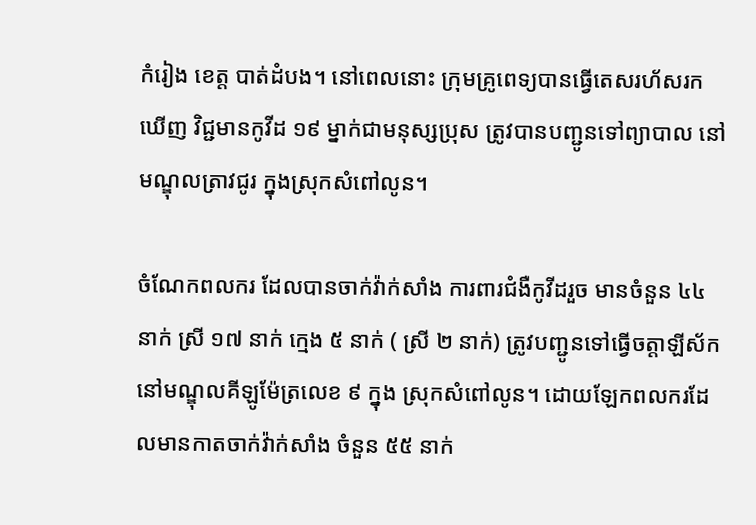កំរៀង ខេត្ត បាត់ដំបង។ នៅពេលនោះ ក្រុមគ្រូពេទ្យបានធ្វើតេសរហ័សរកឃើញ វិជ្ជមានកូវីដ ១៩ ម្នាក់ជាមនុស្សប្រុស ត្រូវបានបញ្ជូនទៅព្យាបាល នៅមណ្ឌុលត្រាវជូរ ក្នុងស្រុកសំពៅលូន។

ចំណែកពលករ ដែលបានចាក់វ៉ាក់សាំង ការពារជំងឺកូវីដរួច មានចំនួន ៤៤ នាក់ ស្រី ១៧ នាក់ ក្មេង ៥ នាក់ ( ស្រី ២ នាក់) ត្រូវបញ្ជូនទៅធ្វើចត្តាឡីស័ក នៅមណ្ឌុលគីឡូម៉ែត្រលេខ ៩ ក្នុង ស្រុកសំពៅលូន។ ដោយឡែកពលករដែលមានកាតចាក់វ៉ាក់សាំង ចំនួន ៥៥ នាក់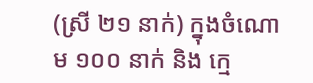(ស្រី ២១ នាក់) ក្នុងចំណោម ១០០ នាក់ និង ក្មេ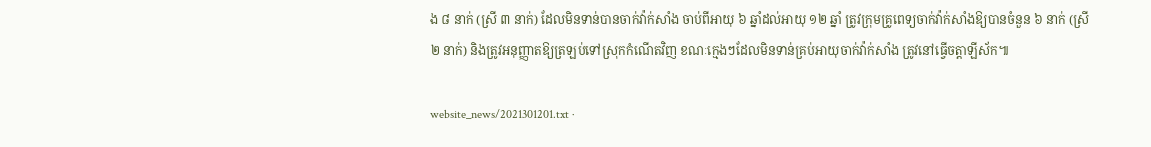ង ៨ នាក់ (ស្រី ៣ នាក់) ដែលមិនទាន់បានចាក់វ៉ាក់សាំង ចាប់ពីអាយុ ៦ ឆ្នាំដល់អាយុ ១២ ឆ្នាំ ត្រូវក្រុមគ្រូពេទ្យចាក់វ៉ាក់សាំងឱ្យបានចំនួន ៦ នាក់ (ស្រី ២ នាក់) និងត្រូវអនុញ្ញាតឱ្យត្រឡប់ទៅស្រុកកំណើតវិញ ខណៈក្មេងៗដែលមិនទាន់គ្រប់អាយុចាក់វ៉ាក់សាំង ត្រូវនៅធ្វើចត្តាឡីស័ក៕

website_news/2021301201.txt ·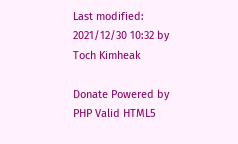Last modified: 2021/12/30 10:32 by Toch Kimheak

Donate Powered by PHP Valid HTML5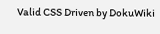Valid CSS Driven by DokuWiki